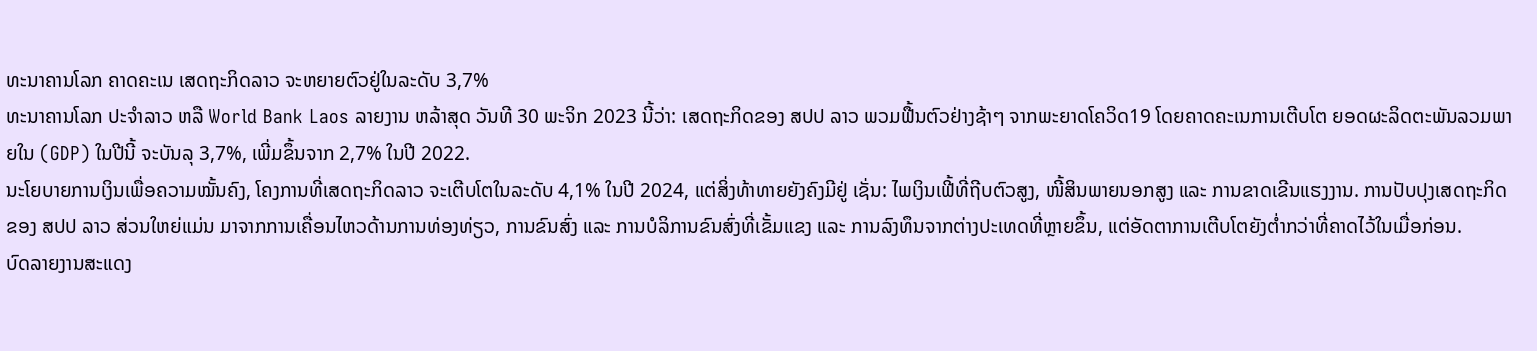ທະນາຄານໂລກ ຄາດຄະເນ ເສດຖະກິດລາວ ຈະຫຍາຍຕົວຢູ່ໃນລະດັບ 3,7%
ທະນາຄານໂລກ ປະຈຳລາວ ຫລື World Bank Laos ລາຍງານ ຫລ້າສຸດ ວັນທີ 30 ພະຈິກ 2023 ນີ້ວ່າ: ເສດຖະກິດຂອງ ສປປ ລາວ ພວມຟື້ນຕົວຢ່າງຊ້າໆ ຈາກພະຍາດໂຄວິດ19 ໂດຍຄາດຄະເນການເຕີບໂຕ ຍອດຜະລິດຕະພັນລວມພາຍໃນ (GDP) ໃນປີນີ້ ຈະບັນລຸ 3,7%, ເພີ່ມຂຶ້ນຈາກ 2,7% ໃນປີ 2022.
ນະໂຍບາຍການເງິນເພື່ອຄວາມໝັ້ນຄົງ, ໂຄງການທີ່ເສດຖະກິດລາວ ຈະເຕີບໂຕໃນລະດັບ 4,1% ໃນປີ 2024, ແຕ່ສິ່ງທ້າທາຍຍັງຄົງມີຢູ່ ເຊັ່ນ: ໄພເງິນເຟີ້ທີ່ຖີບຕົວສູງ, ໜີ້ສິນພາຍນອກສູງ ແລະ ການຂາດເຂີນແຮງງານ. ການປັບປຸງເສດຖະກິດ ຂອງ ສປປ ລາວ ສ່ວນໃຫຍ່ແມ່ນ ມາຈາກການເຄື່ອນໄຫວດ້ານການທ່ອງທ່ຽວ, ການຂົນສົ່ງ ແລະ ການບໍລິການຂົນສົ່ງທີ່ເຂັ້ມແຂງ ແລະ ການລົງທຶນຈາກຕ່າງປະເທດທີ່ຫຼາຍຂຶ້ນ, ແຕ່ອັດຕາການເຕີບໂຕຍັງຕ່ຳກວ່າທີ່ຄາດໄວ້ໃນເມື່ອກ່ອນ.
ບົດລາຍງານສະແດງ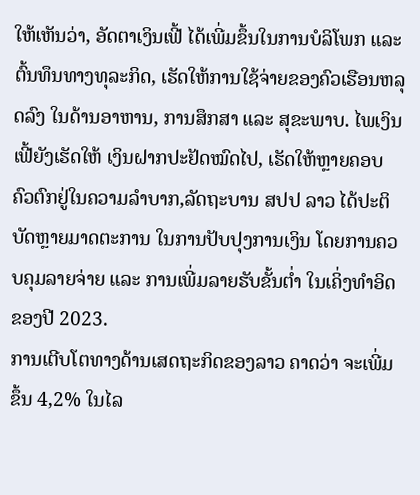ໃຫ້ເຫັນວ່າ, ອັດຕາເງິນເຟີ້ ໄດ້ເພີ່ມຂຶ້ນໃນການບໍລິໂພກ ແລະ ຕົ້ນທຶນທາງທຸລະກິດ, ເຮັດໃຫ້ການໃຊ້ຈ່າຍຂອງຄົວເຮືອນຫລຸດລົງ ໃນດ້ານອາຫານ, ການສຶກສາ ແລະ ສຸຂະພາບ. ໄພເງິນເຟີ້ຍັງເຮັດໃຫ້ ເງິນຝາກປະຢັດໝົດໄປ, ເຮັດໃຫ້ຫຼາຍຄອບຄົວຕົກຢູ່ໃນຄວາມລໍາບາກ,ລັດຖະບານ ສປປ ລາວ ໄດ້ປະຕິບັດຫຼາຍມາດຕະການ ໃນການປັບປຸງການເງິນ ໂດຍການຄວບຄຸມລາຍຈ່າຍ ແລະ ການເພີ່ມລາຍຮັບຂັ້ນຕໍ່າ ໃນເຄິ່ງທຳອິດຂອງປີ 2023.
ການເຕີບໂຕທາງດ້ານເສດຖະກິດຂອງລາວ ຄາດວ່າ ຈະເພີ່ມຂຶ້ນ 4,2% ໃນໄລ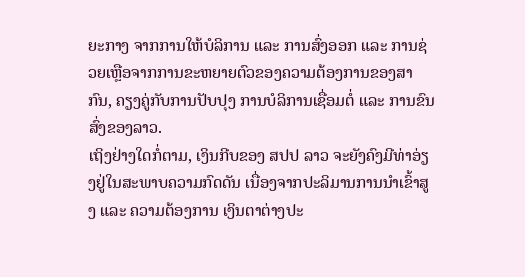ຍະກາງ ຈາກການໃຫ້ບໍລິການ ແລະ ການສົ່ງອອກ ແລະ ການຊ່ວຍເຫຼືອຈາກການຂະຫຍາຍຕົວຂອງຄວາມຕ້ອງການຂອງສາກົນ, ຄຽງຄູ່ກັບການປັບປຸງ ການບໍລິການເຊື່ອມຕໍ່ ແລະ ການຂົນສົ່ງຂອງລາວ.
ເຖິງຢ່າງໃດກໍ່ຕາມ, ເງິນກີບຂອງ ສປປ ລາວ ຈະຍັງຄົງມີທ່າອ່ຽງຢູ່ໃນສະພາບຄວາມກົດດັນ ເນື່ອງຈາກປະລິມານການນໍາເຂົ້າສູງ ແລະ ຄວາມຕ້ອງການ ເງິນຕາຕ່າງປະ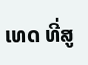ເທດ ທີ່ສູ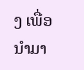ງ ເພື່ອນໍາມາ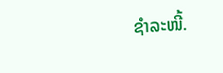ຊໍາລະໜີ້.